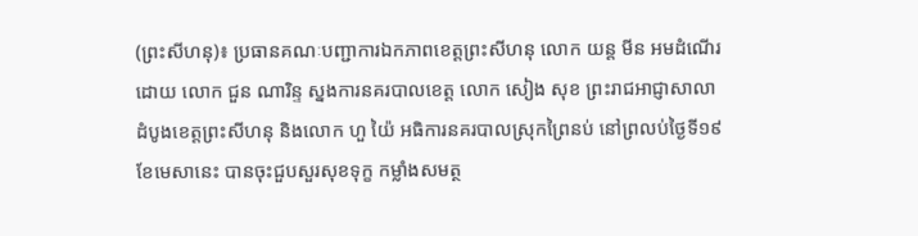(ព្រះសីហនុ)៖ ប្រធានគណៈបញ្ជាការឯកភាពខេត្តព្រះសីហនុ លោក យន្ត មីន អមដំណើរដោយ លោក ជួន ណារិន្ទ ស្នងការនគរបាលខេត្ត លោក សៀង សុខ ព្រះរាជអាជ្ញាសាលាដំបូងខេត្តព្រះសីហនុ និងលោក ហួ យ៉ៃ អធិការនគរបាលស្រុកព្រៃនប់ នៅព្រលប់ថ្ងៃទី១៩ ខែមេសានេះ បានចុះជួបសួរសុខទុក្ខ កម្លាំងសមត្ថ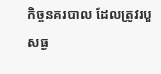កិច្ចនគរបាល ដែលត្រូវរបួសធ្ង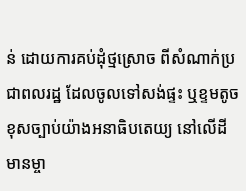ន់ ដោយការគប់ដុំថ្មស្រោច ពីសំណាក់ប្រជាពលរដ្ឋ ដែលចូលទៅសង់ផ្ទះ ឬខ្ទមតូច ខុសច្បាប់យ៉ាងអនាធិបតេយ្យ នៅលើដីមានម្ចា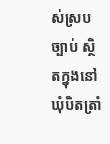ស់ស្របច្បាប់ ស្ថិតក្នុងនៅឃុំបិតត្រាំ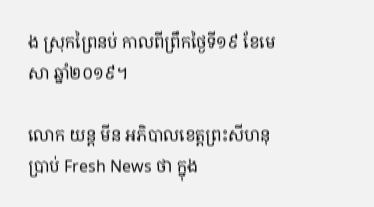ង ស្រុកព្រៃនប់ កាលពីព្រឹកថ្ងៃទី១៩ ខែមេសា ឆ្នាំ២០១៩។

លោក យន្ត មីន អភិបាលខេត្តព្រះសីហនុ ប្រាប់ Fresh News ថា ក្នុង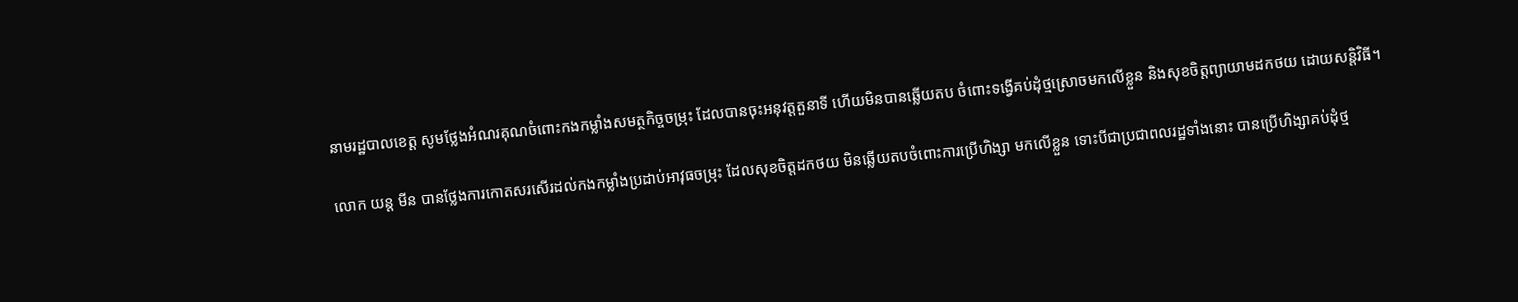នាមរដ្ឋបាលខេត្ត សូមថ្លែងអំណរគុណចំពោះកងកម្លាំងសមត្ថកិច្ចចម្រុះ ដែលបានចុះអនុវត្តតួនាទី ហើយមិនបានឆ្លើយតប ចំពោះទង្វើគប់ដុំថ្មស្រោចមកលើខ្លួន និងសុខចិត្តព្យាយាមដកថយ ដោយសន្តិវិធី។

លោក យន្ត មីន បានថ្លែងការកោតសរសើរដល់កងកម្លាំងប្រដាប់អាវុធចម្រុះ ដែលសុខចិត្តដកថយ មិនឆ្លើយតបចំពោះការប្រើហិង្សា មកលើខ្លួន ទោះបីជាប្រជាពលរដ្ឋទាំងនោះ បានប្រើហិង្សាគប់ដុំថ្ម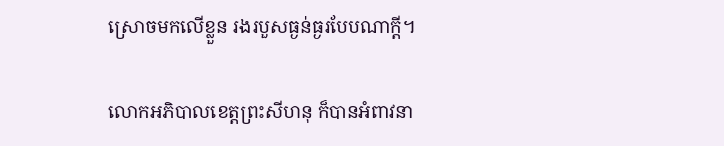ស្រោចមកលើខ្លួន រងរបួសធ្ងន់ធ្ងរបែបណាក្តី។

លោកអភិបាលខេត្តព្រះសីហនុ ក៏បានអំពាវនា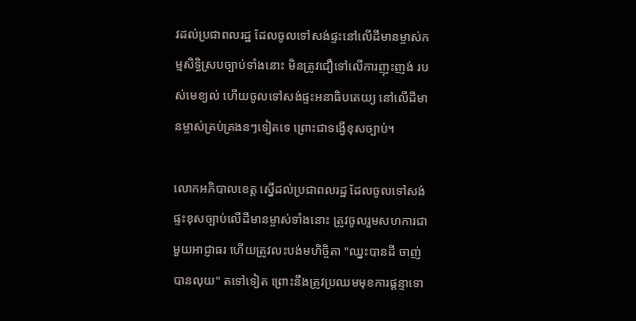វដល់ប្រជាពលរដ្ឋ ដែលចូលទៅសង់ផ្ទះនៅលើដីមានម្ចាស់កម្មសិទ្ធិស្របច្បាប់ទាំងនោះ មិនត្រូវជឿទៅលើការញុះញង់ របស់មេខ្យល់ ហើយចូលទៅសង់ផ្ទះអនាធិបតេយ្យ នៅលើដីមានម្ចាស់គ្រប់គ្រងនៗទៀតទេ ព្រោះជាទង្វើខុសច្បាប់។

លោកអភិបាលខេត្ត ស្នើដល់ប្រជាពលរដ្ឋ ដែលចូលទៅសង់ផ្ទះខុសច្បាប់លើដីមានម្ចាស់ទាំងនោះ ត្រូវចូលរួមសហការជាមួយអាជ្ញាធរ ហើយត្រូវលះបង់មហិច្ចិតា "ឈ្នះបានដី ចាញ់បានលុយ" តទៅទៀត ព្រោះនឹងត្រូវប្រឈមមុខការផ្តន្ទាទោ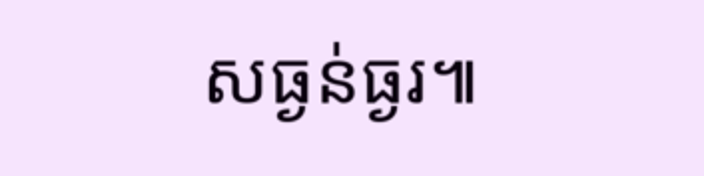សធ្ងន់ធ្ងរ៕